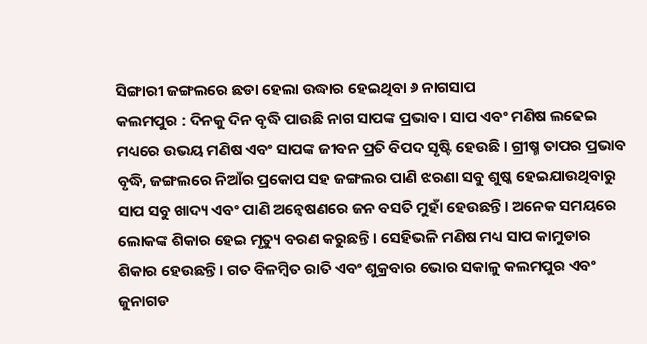ସିଙ୍ଗାରୀ ଜଙ୍ଗଲରେ ଛଡା ହେଲା ଉଦ୍ଧାର ହେଇଥିବା ୬ ନାଗସାପ
କଲମପୁର : ଦିନକୁ ଦିନ ବୃଦ୍ଧି ପାଉଛି ନାଗ ସାପଙ୍କ ପ୍ରଭାବ। ସାପ ଏବଂ ମଣିଷ ଲଢେଇ ମଧ୍ୟରେ ଉଭୟ ମଣିଷ ଏବଂ ସାପଙ୍କ ଜୀବନ ପ୍ରତି ବିପଦ ସୃଷ୍ଟି ହେଉଛି । ଗ୍ରୀଷ୍ମ ତାପର ପ୍ରଭାବ ବୃଦ୍ଧି, ଜଙ୍ଗଲରେ ନିଆଁର ପ୍ରକୋପ ସହ ଜଙ୍ଗଲର ପାଣି ଝରଣା ସବୁ ଶୁଷ୍କ ହେଇଯାଉଥିବାରୁ ସାପ ସବୁ ଖାଦ୍ୟ ଏବଂ ପାଣି ଅନ୍ୱେଷଣରେ ଜନ ବସତି ମୁହାଁ ହେଉଛନ୍ତି। ଅନେକ ସମୟରେ ଲୋକଙ୍କ ଶିକାର ହେଇ ମୃତ୍ୟୁ ବରଣ କରୁଛନ୍ତି । ସେହିଭଳି ମଣିଷ ମଧ୍ୟ ସାପ କାମୁଡାର ଶିକାର ହେଉଛନ୍ତି। ଗତ ବିଳମ୍ବିତ ରାତି ଏବଂ ଶୁକ୍ରବାର ଭୋର ସକାଳୁ କଲମପୁର ଏବଂ ଜୁନାଗଡ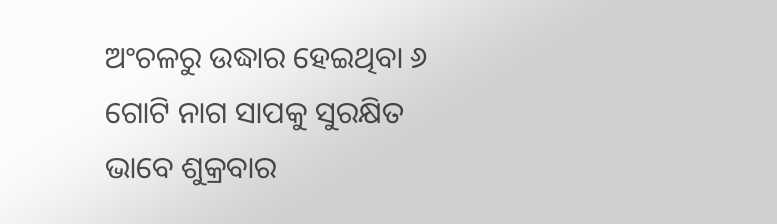ଅଂଚଳରୁ ଉଦ୍ଧାର ହେଇଥିବା ୬ ଗୋଟି ନାଗ ସାପକୁ ସୁରକ୍ଷିତ ଭାବେ ଶୁକ୍ରବାର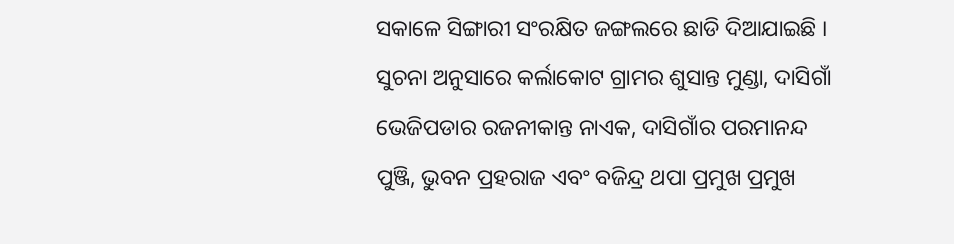ସକାଳେ ସିଙ୍ଗାରୀ ସଂରକ୍ଷିତ ଜଙ୍ଗଲରେ ଛାଡି ଦିଆଯାଇଛି ।
ସୁଚନା ଅନୁସାରେ କର୍ଲାକୋଟ ଗ୍ରାମର ଶୁସାନ୍ତ ମୁଣ୍ଡା, ଦାସିଗାଁ ଭେଜିପଡାର ରଜନୀକାନ୍ତ ନାଏକ, ଦାସିଗାଁର ପରମାନନ୍ଦ ପୁଞ୍ଜି, ଭୁବନ ପ୍ରହରାଜ ଏବଂ ବଜିନ୍ଦ୍ର ଥପା ପ୍ରମୁଖ ପ୍ରମୁଖ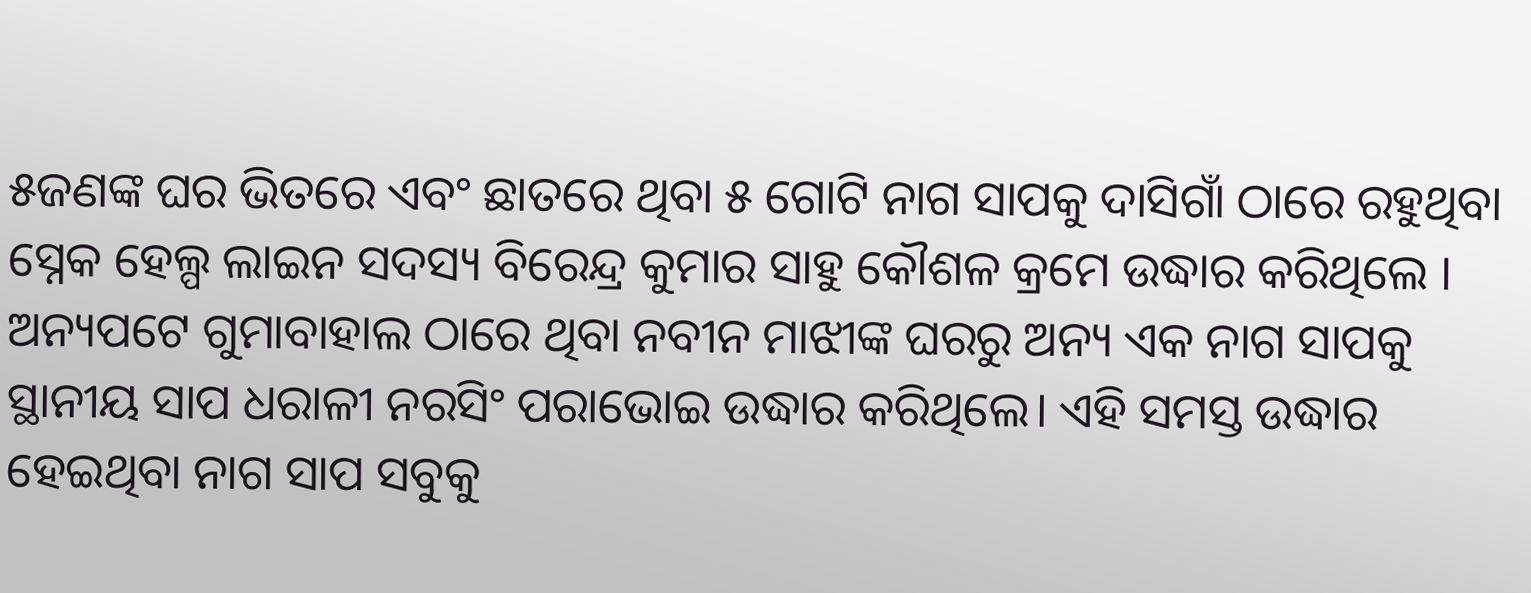୫ଜଣଙ୍କ ଘର ଭିତରେ ଏବଂ ଛାତରେ ଥିବା ୫ ଗୋଟି ନାଗ ସାପକୁ ଦାସିଗାଁ ଠାରେ ରହୁଥିବା ସ୍ନେକ ହେଲ୍ପ ଲାଇନ ସଦସ୍ୟ ବିରେନ୍ଦ୍ର କୁମାର ସାହୁ କୌଶଳ କ୍ରମେ ଉଦ୍ଧାର କରିଥିଲେ । ଅନ୍ୟପଟେ ଗୁମାବାହାଲ ଠାରେ ଥିବା ନବୀନ ମାଝୀଙ୍କ ଘରରୁ ଅନ୍ୟ ଏକ ନାଗ ସାପକୁ ସ୍ଥାନୀୟ ସାପ ଧରାଳୀ ନରସିଂ ପରାଭୋଇ ଉଦ୍ଧାର କରିଥିଲେ। ଏହି ସମସ୍ତ ଉଦ୍ଧାର ହେଇଥିବା ନାଗ ସାପ ସବୁକୁ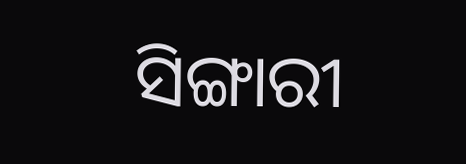ସିଙ୍ଗାରୀ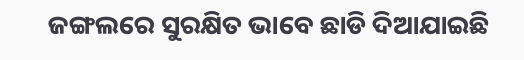ଜଙ୍ଗଲରେ ସୁରକ୍ଷିତ ଭାବେ ଛାଡି ଦିଆଯାଇଛି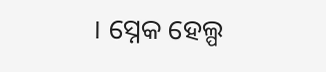। ସ୍ନେକ ହେଲ୍ପ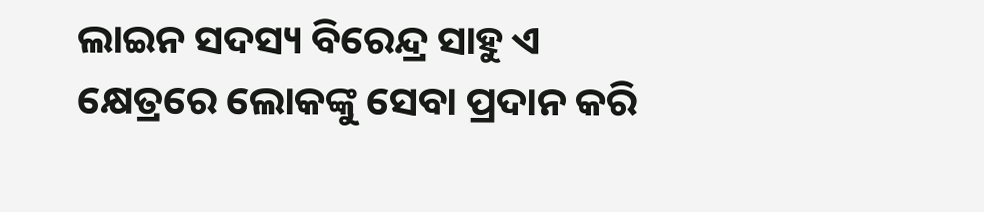ଲାଇନ ସଦସ୍ୟ ବିରେନ୍ଦ୍ର ସାହୁ ଏ କ୍ଷେତ୍ରରେ ଲୋକଙ୍କୁ ସେବା ପ୍ରଦାନ କରି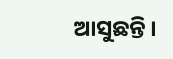ଆସୁଛନ୍ତି ।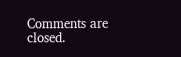Comments are closed.